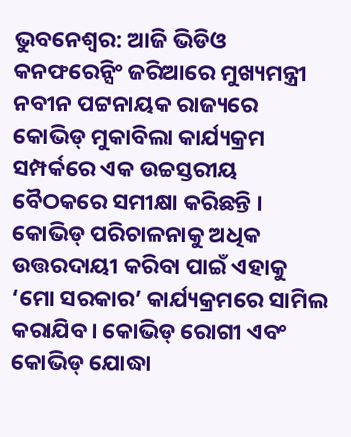ଭୁବନେଶ୍ବର: ଆଜି ଭିଡିଓ କନଫରେନ୍ସିଂ ଜରିଆରେ ମୁଖ୍ୟମନ୍ତ୍ରୀ ନବୀନ ପଟ୍ଟନାୟକ ରାଜ୍ୟରେ କୋଭିଡ୍ ମୁକାବିଲା କାର୍ଯ୍ୟକ୍ରମ ସମ୍ପର୍କରେ ଏକ ଉଚ୍ଚସ୍ତରୀୟ ବୈଠକରେ ସମୀକ୍ଷା କରିଛନ୍ତି । କୋଭିଡ୍ ପରିଚାଳନାକୁ ଅଧିକ ଉତ୍ତରଦାୟୀ କରିବା ପାଇଁ ଏହାକୁ ‘ମୋ ସରକାର’ କାର୍ଯ୍ୟକ୍ରମରେ ସାମିଲ କରାଯିବ। କୋଭିଡ୍ ରୋଗୀ ଏବଂ କୋଭିଡ୍ ଯୋଦ୍ଧା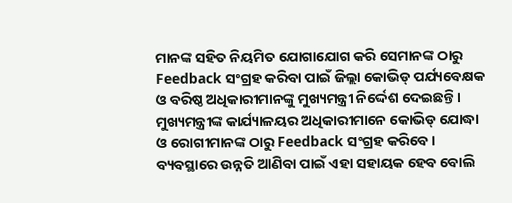ମାନଙ୍କ ସହିତ ନିୟମିତ ଯୋଗାଯୋଗ କରି ସେମାନଙ୍କ ଠାରୁ Feedback ସଂଗ୍ରହ କରିବା ପାଇଁ ଜିଲ୍ଲା କୋଭିଡ୍ ପର୍ଯ୍ୟବେକ୍ଷକ ଓ ବରିଷ୍ଠ ଅଧିକାରୀମାନଙ୍କୁ ମୁଖ୍ୟମନ୍ତ୍ରୀ ନିର୍ଦ୍ଦେଶ ଦେଇଛନ୍ତି ।
ମୁଖ୍ୟମନ୍ତ୍ରୀଙ୍କ କାର୍ଯ୍ୟାଳୟର ଅଧିକାରୀମାନେ କୋଭିଡ୍ ଯୋଦ୍ଧା ଓ ରୋଗୀମାନଙ୍କ ଠାରୁ Feedback ସଂଗ୍ରହ କରିବେ । ବ୍ୟବସ୍ଥାରେ ଉନ୍ନତି ଆଣିବା ପାଇଁ ଏହା ସହାୟକ ହେବ ବୋଲି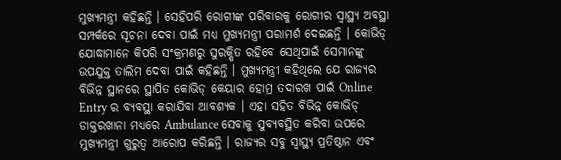ମୁଖ୍ୟମନ୍ତ୍ରୀ କହିଛନ୍ତି । ସେହିପରି ରୋଗୀଙ୍କ ପରିବାରକୁ ରୋଗୀର ସ୍ବାସ୍ଥ୍ୟ ଅବସ୍ଥା ସମ୍ପର୍କରେ ସୂଚନା ଦେବା ପାଇଁ ମଧ୍ୟ ମୁଖ୍ୟମନ୍ତ୍ରୀ ପରାମର୍ଶ ଦେଇଛନ୍ତି । କୋଭିଡ୍ ଯୋଦ୍ଧାମାନେ କିପରି ସଂକ୍ରମଣରୁ ସୁରକ୍ଷିତ ରହିବେ ସେଥିପାଇଁ ସେମାନଙ୍କୁ ଉପଯୁକ୍ତ ତାଲିମ ଦେବା ପାଇଁ କହିଛନ୍ତି । ମୁଖ୍ୟମନ୍ତ୍ରୀ କହିଥିଲେ ଯେ ରାଜ୍ୟର ବିଭିନ୍ନ ସ୍ଥାନରେ ସ୍ଥାପିତ କୋଭିଡ୍ କେୟାର ହୋମ୍ର ତଦାରଖ ପାଇଁ Online Entry ର ବ୍ୟବସ୍ଥା କରାଯିବା ଆବଶ୍ୟକ । ଏହା ସହିତ ବିଭିନ୍ନ କୋଭିଡ୍ ଡାକ୍ତରଖାନା ମଧ୍ୟରେ Ambulance ସେବାକୁ ସୁବ୍ୟବସ୍ଥିତ କରିବା ଉପରେ ମୁଖ୍ୟମନ୍ତ୍ରୀ ଗୁରୁତ୍ବ ଆରୋପ କରିଛନ୍ତି । ରାଜ୍ୟର ସବୁ ସ୍ବାସ୍ଥ୍ୟ ପ୍ରତିଷ୍ଠାନ ଏବଂ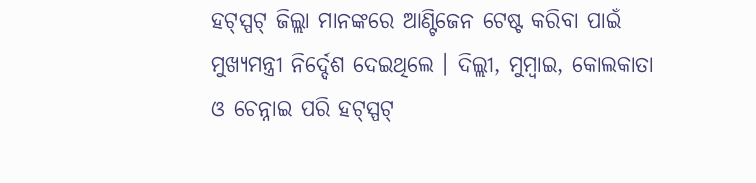ହଟ୍ସ୍ପଟ୍ ଜିଲ୍ଲା ମାନଙ୍କରେ ଆଣ୍ଟିଜେନ ଟେଷ୍ଟ କରିବା ପାଇଁ ମୁଖ୍ୟମନ୍ତ୍ରୀ ନିର୍ଦ୍ଦେଶ ଦେଇଥିଲେ । ଦିଲ୍ଲୀ, ମୁମ୍ବାଇ, କୋଲକାତା ଓ ଚେନ୍ନାଇ ପରି ହଟ୍ସ୍ପଟ୍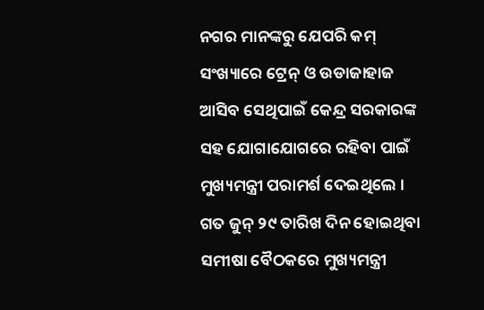ନଗର ମାନଙ୍କରୁ ଯେପରି କମ୍ ସଂଖ୍ୟାରେ ଟ୍ରେନ୍ ଓ ଉଡାଜାହାଜ ଆସିବ ସେଥିପାଇଁ କେନ୍ଦ୍ର ସରକାରଙ୍କ ସହ ଯୋଗାଯୋଗରେ ରହିବା ପାଇଁ ମୁଖ୍ୟମନ୍ତ୍ରୀ ପରାମର୍ଶ ଦେଇଥିଲେ ।
ଗତ ଜୁନ୍ ୨୯ ତାରିଖ ଦିନ ହୋଇଥିବା ସମୀଷା ବୈଠକରେ ମୁଖ୍ୟମନ୍ତ୍ରୀ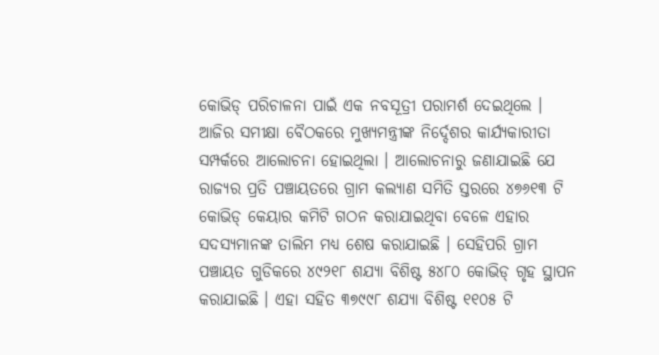କୋଭିଡ୍ ପରିଚାଳନା ପାଇଁ ଏକ ନବସୂତ୍ରୀ ପରାମର୍ଶ ଦେଇଥିଲେ । ଆଜିର ସମୀକ୍ଷା ବୈଠକରେ ମୁଖ୍ୟମନ୍ତ୍ରୀଙ୍କ ନିର୍ଦ୍ଦେଶର କାର୍ଯ୍ୟକାରୀତା ସମ୍ପର୍କରେ ଆଲୋଚନା ହୋଇଥିଲା । ଆଲୋଚନାରୁ ଜଣାଯାଇଛି ଯେ ରାଜ୍ୟର ପ୍ରତି ପଞ୍ଚାୟତରେ ଗ୍ରାମ କଲ୍ୟାଣ ସମିତି ସ୍ତରରେ ୪୭୬୧୩ ଟି କୋଭିଡ୍ କେୟାର କମିଟି ଗଠନ କରାଯାଇଥିବା ବେଳେ ଏହାର ସଦସ୍ୟମାନଙ୍କ ତାଲିମ ମଧ୍ୟ ଶେଷ କରାଯାଇଛି । ସେହିପରି ଗ୍ରାମ ପଞ୍ଚାୟତ ଗୁଡିକରେ ୪୯୨୧୮ ଶଯ୍ୟା ବିଶିଷ୍ଟ ୫୪୮୦ କୋଭିଡ୍ ଗୃହ ସ୍ଥାପନ କରାଯାଇଛି । ଏହା ସହିତ ୩୭୯୯୮ ଶଯ୍ୟା ବିଶିଷ୍ଟ ୧୧୦୫ ଟି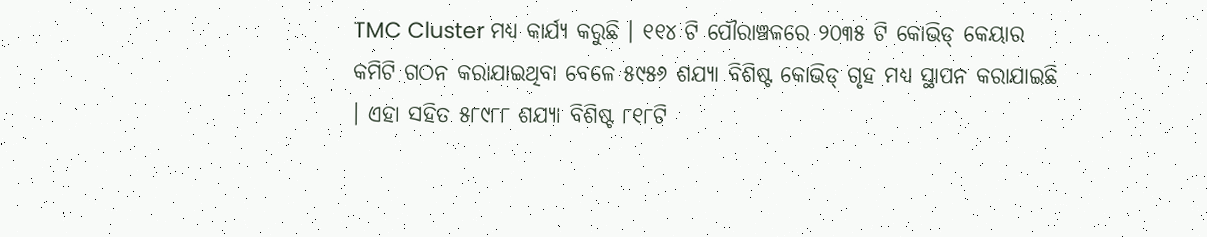TMC Cluster ମଧ୍ୟ କାର୍ଯ୍ୟ କରୁଛି । ୧୧୪ ଟି ପୌରାଞ୍ଚଳରେ ୨୦୩୫ ଟି କୋଭିଡ୍ କେୟାର କମିଟି ଗଠନ କରାଯାଇଥିବା ବେଳେ ୫୯୫୬ ଶଯ୍ୟା ବିଶିଷ୍ଟ କୋଭିଡ୍ ଗୃହ ମଧ୍ୟ ସ୍ଥାପନ କରାଯାଇଛି । ଏହା ସହିତ ୫୮୯୮୮ ଶଯ୍ୟା ବିଶିଷ୍ଟ ୮୧୮ଟି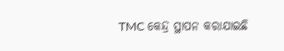TMC କେନ୍ଦ୍ର ସ୍ଥାପନ କରାଯାଇଛି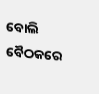ବୋଲି ବୈଠକରେ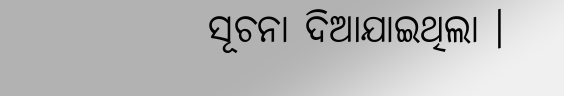ସୂଚନା ଦିଆଯାଇଥିଲା ।